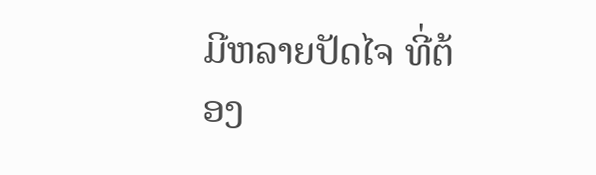ມີຫລາຍປັດໄຈ ທີ່ຕ້ອງ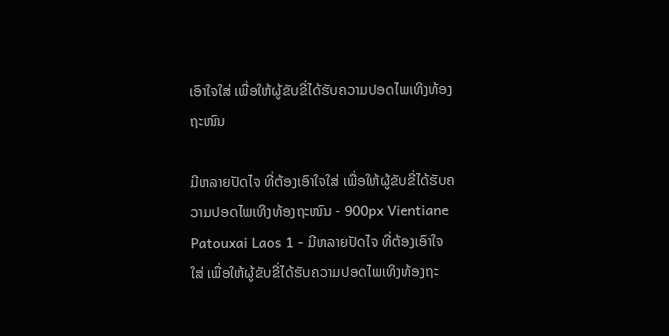ເອົາໃຈໃສ່ ເພື່ອໃຫ້ຜູ້ຂັບຂີ່ໄດ້ຮັບຄວາມປອດໄພເທິງທ້ອງຖະໜົນ

ມີຫລາຍປັດໄຈ ທີ່ຕ້ອງເອົາໃຈໃສ່ ເພື່ອໃຫ້ຜູ້ຂັບຂີ່ໄດ້ຮັບຄວາມປອດໄພເທິງທ້ອງຖະໜົນ - 900px Vientiane Patouxai Laos 1 - ມີຫລາຍປັດໄຈ ທີ່ຕ້ອງເອົາໃຈໃສ່ ເພື່ອໃຫ້ຜູ້ຂັບຂີ່ໄດ້ຮັບຄວາມປອດໄພເທິງທ້ອງຖະ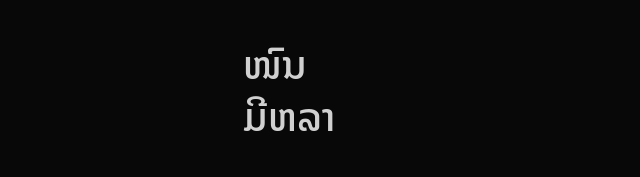ໜົນ
ມີຫລາ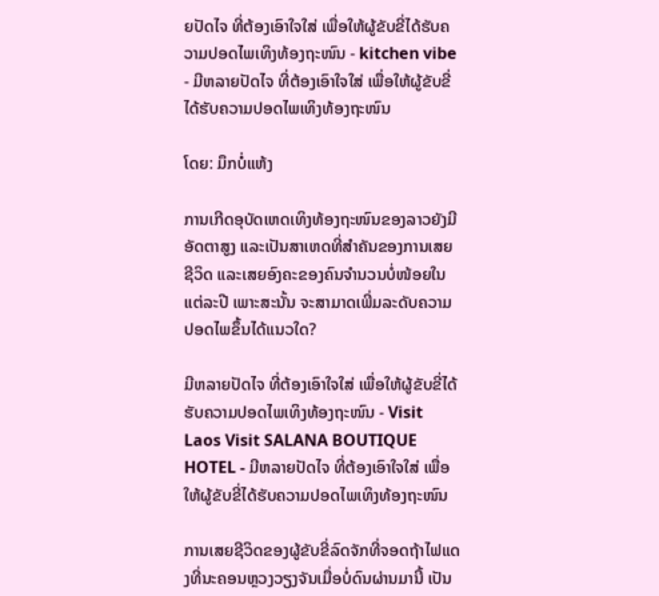ຍປັດໄຈ ທີ່ຕ້ອງເອົາໃຈໃສ່ ເພື່ອໃຫ້ຜູ້ຂັບຂີ່ໄດ້ຮັບຄວາມປອດໄພເທິງທ້ອງຖະໜົນ - kitchen vibe - ມີຫລາຍປັດໄຈ ທີ່ຕ້ອງເອົາໃຈໃສ່ ເພື່ອໃຫ້ຜູ້ຂັບຂີ່ໄດ້ຮັບຄວາມປອດໄພເທິງທ້ອງຖະໜົນ

ໂດຍ: ມຶກບໍ່ແຫ້ງ

ການເກີດອຸບັດເຫດເທິງທ້ອງຖະໜົນຂອງລາວຍັງມີອັດຕາສູງ ແລະເປັນສາເຫດທີ່ສຳຄັນຂອງການເສຍຊີວິດ ແລະເສຍອົງຄະຂອງຄົນຈຳນວນບໍ່ໜ້ອຍໃນແຕ່ລະປີ ເພາະສະນັ້ນ ຈະສາມາດເພີ່ມລະດັບຄວາມປອດໄພຂຶ້ນໄດ້ແນວໃດ?

ມີຫລາຍປັດໄຈ ທີ່ຕ້ອງເອົາໃຈໃສ່ ເພື່ອໃຫ້ຜູ້ຂັບຂີ່ໄດ້ຮັບຄວາມປອດໄພເທິງທ້ອງຖະໜົນ - Visit Laos Visit SALANA BOUTIQUE HOTEL - ມີຫລາຍປັດໄຈ ທີ່ຕ້ອງເອົາໃຈໃສ່ ເພື່ອໃຫ້ຜູ້ຂັບຂີ່ໄດ້ຮັບຄວາມປອດໄພເທິງທ້ອງຖະໜົນ

ການເສຍຊີວິດຂອງຜູ້ຂັບຂີ່ລົດຈັກທີ່ຈອດຖ້າໄຟແດງທີ່ນະຄອນຫຼວງວຽງຈັນເມື່ອບໍ່ດົນຜ່ານມານີ້ ເປັນ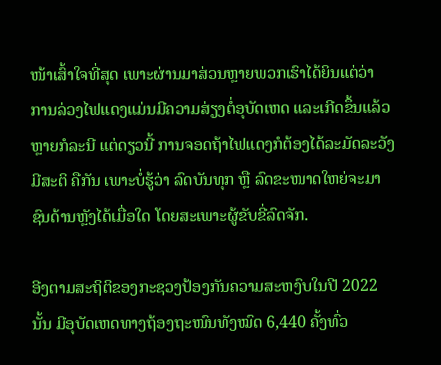ໜ້າເສົ້າໃຈທີ່ສຸດ ເພາະຜ່ານມາສ່ວນຫຼາຍພວກເຮົາໄດ້ຍິນແຕ່ວ່າ ການລ່ວງໄຟແດງແມ່ນມີຄວາມສ່ຽງຕໍ່ອຸບັດເຫດ ແລະເກີດຂຶ້ນແລ້ວຫຼາຍກໍລະນີ ແຕ່ດຽວນີ້ ການຈອດຖ້າໄຟແດງກໍຕ້ອງໄດ້ລະມັດລະວັງມີສະຕິ ຄືກັນ ເພາະບໍ່ຮູ້ວ່າ ລົດບັນທຸກ ຫຼື ລົດຂະໜາດໃຫຍ່ຈະມາຊົນດ້ານຫຼັງໄດ້ເມື່ອໃດ ໂດຍສະເພາະຜູ້ຂັບຂີ່ລົດຈັກ.

ອີງຕາມສະຖິຕິຂອງກະຊວງປ້ອງກັນຄວາມສະຫງົບໃນປີ 2022 ນັ້ນ ມີອຸບັດເຫດທາງຖ້ອງຖະໜົນທັງໝົດ 6,440 ຄັ້ງທົ່ວ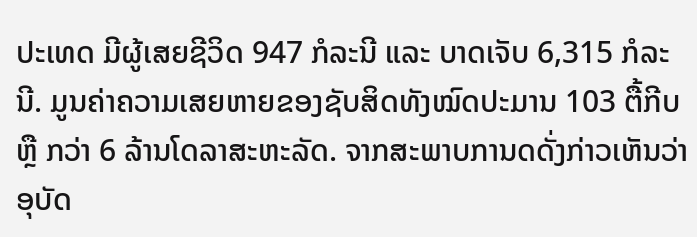ປະເທດ ມີຜູ້ເສຍຊີວິດ 947 ກໍລະນີ ແລະ ບາດເຈັບ 6,315 ກໍລະນີ. ມູນຄ່າຄວາມເສຍຫາຍຂອງຊັບສິດທັງໝົດປະມານ 103 ຕື້ກີບ ຫຼື ກວ່າ 6 ລ້ານໂດລາສະຫະລັດ. ຈາກສະພາບການດດັ່ງກ່າວເຫັນວ່າອຸບັດ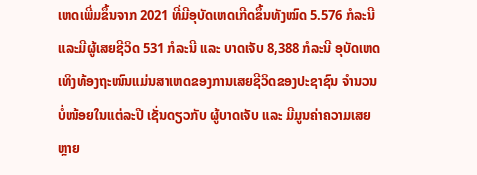ເຫດເພີ່ມຂຶ້ນຈາກ 2021 ທີ່ມີອຸບັດເຫດເກີດຂຶ້ນທັງໝົດ 5.576 ກໍລະນີ ແລະມີຜູ້ເສຍຊີວິດ 531 ກໍລະນີ ແລະ ບາດເຈັບ 8,388 ກໍລະນີ ອຸບັດເຫດ ເທິງທ້ອງຖະໜົນແມ່ນສາເຫດຂອງການເສຍຊີວິດຂອງປະຊາຊົນ ຈຳນວນບໍ່ໜ້ອຍໃນແຕ່ລະປີ ເຊັ່ນດຽວກັບ ຜູ້ບາດເຈັບ ແລະ ມີມູນຄ່າຄວາມເສຍຫຼາຍ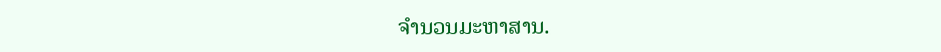ຈຳນວນມະຫາສານ.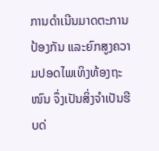ການດຳເນີນມາດຕະການ ປ້ອງກັນ ແລະຍົກສູງຄວາມປອດໄພເທິງທ້ອງຖະໜົນ ຈຶ່ງເປັນສິ່ງຈຳເປັນຮີບດ່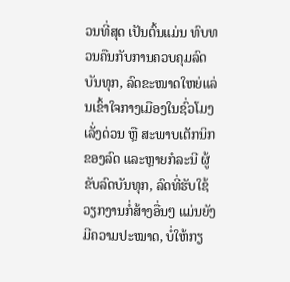ວນທີ່ສຸດ ເປັນຕົ້ນແມ່ນ ທົບທວນຄືນກັບການຄວບຄຸມລົດບັນທຸກ, ລົດຂະໜາດໃຫຍ່ແລ່ນເຂົ້າໃຈກາງເມືອງໃນຊົ່ວໂມງເລັ່ງດ່ວນ ຫຼື ສະພາບເຕັກນິກຂອງລົດ ແລະຫຼາຍກໍລະນີ ຜູ້ຂັບລົດບັນທຸກ, ລົດທີ່ຮັບໃຊ້ວຽກງານກໍ່ສ້າງອື່ນໆ ແມ່ນຍັງມີຄວາມປະໝາດ, ບໍ່ໃຫ້ກຽ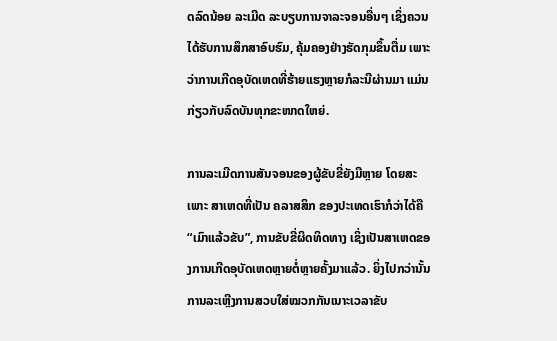ດລົດນ້ອຍ ລະເມີດ ລະບຽບການຈາລະຈອນອື່ນໆ ເຊິ່ງຄວນໄດ້ຮັບການສຶກສາອົບຮົມ, ຄຸ້ມຄອງຢ່າງຮັດກຸມຂຶ້ນຕື່ມ ເພາະວ່າການເກີດອຸບັດເຫດທີ່ຮ້າຍແຮງຫຼາຍກໍລະນີຜ່ານມາ ແມ່ນກ່ຽວກັບລົດບັນທຸກຂະໜາດໃຫຍ່.

ການລະເມີດການສັນຈອນຂອງຜູ້ຂັບຂີ່ຍັງມີຫຼາຍ ໂດຍສະເພາະ ສາເຫດທີ່ເປັນ ຄລາສສິກ ຂອງປະເທດເຮົາກໍວ່າໄດ້ຄື “ເມົາແລ້ວຂັບ”, ການຂັບຂີ່ຜິດທິດທາງ ເຊິ່ງເປັນສາເຫດຂອງການເກີດອຸບັດເຫດຫຼາຍຕໍ່ຫຼາຍຄັ້ງມາແລ້ວ. ຍິ່ງໄປກວ່ານັ້ນ ການລະເຫຼີງການສວບໃສ່ໝວກກັນເນາະເວລາຂັບ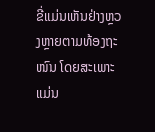ຂີ່ແມ່ນເຫັນຢ່າງຫຼວງຫຼາຍຕາມທ້ອງຖະໜົນ ໂດຍສະເພາະ ແມ່ນ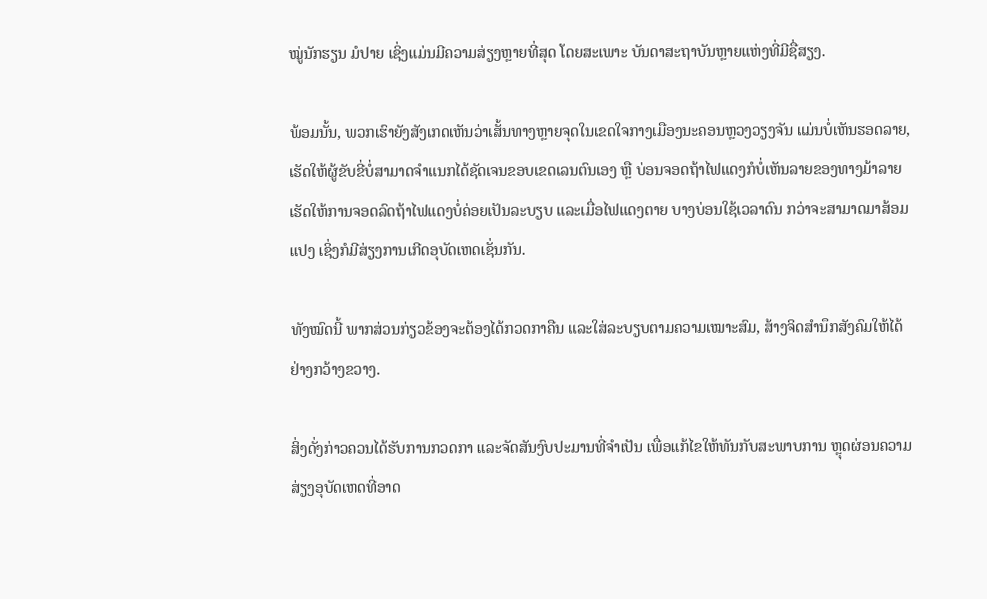ໝູ່ນັກຮຽນ ມໍປາຍ ເຊິ່ງແມ່ນມີຄວາມສ່ຽງຫຼາຍທີ່ສຸດ ໂດຍສະເພາະ ບັນດາສະຖາບັນຫຼາຍແຫ່ງທີ່ມີຊື່ສຽງ.

ພ້ອມນັ້ນ, ພວກເຮົາຍັງສັງເກດເຫັນວ່າເສັ້ນທາງຫຼາຍຈຸດໃນເຂດໃຈກາງເມືອງນະຄອນຫຼວງວຽງຈັນ ແມ່ນບໍ່ເຫັນຮອດລາຍ, ເຮັດໃຫ້ຜູ້ຂັບຂີ່ບໍ່ສາມາດຈຳແນກໄດ້ຊັດເຈນຂອບເຂດເລນຕົນເອງ ຫຼື ບ່ອນຈອດຖ້າໄຟແດງກໍບໍ່ເຫັນລາຍຂອງທາງມ້າລາຍ ເຮັດໃຫ້ການຈອດລົດຖ້າໄຟແດງບໍ່ຄ່ອຍເປັນລະບຽບ ແລະເມື່ອໄຟແດງຕາຍ ບາງບ່ອນໃຊ້ເວລາດົນ ກວ່າຈະສາມາດມາສ້ອມແປງ ເຊິ່ງກໍມີສ່ຽງການເກີດອຸບັດເຫດເຊັ່ນກັນ.

ທັງໝົດນີ້ ພາກສ່ວນກ່ຽວຂ້ອງຈະຕ້ອງໄດ້ກວດກາຄືນ ແລະໃສ່ລະບຽບຕາມຄວາມເໝາະສົມ, ສ້າງຈິດສຳນຶກສັງຄົມໃຫ້ໄດ້ຢ່າງກວ້າງຂວາງ.

ສິ່ງດັ່ງກ່າວຄວນໄດ້ຮັບການກວດກາ ແລະຈັດສັນງົບປະມານທີ່ຈຳເປັນ ເພື່ອແກ້ໄຂໃຫ້ທັນກັບສະພາບການ ຫຼຸດຜ່ອນຄວາມສ່ຽງອຸບັດເຫດທີ່ອາດ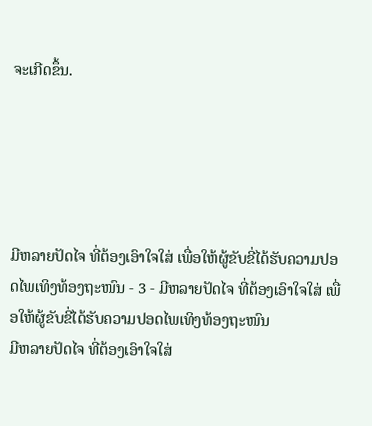ຈະເກີດຂຶ້ນ.





ມີຫລາຍປັດໄຈ ທີ່ຕ້ອງເອົາໃຈໃສ່ ເພື່ອໃຫ້ຜູ້ຂັບຂີ່ໄດ້ຮັບຄວາມປອດໄພເທິງທ້ອງຖະໜົນ - 3 - ມີຫລາຍປັດໄຈ ທີ່ຕ້ອງເອົາໃຈໃສ່ ເພື່ອໃຫ້ຜູ້ຂັບຂີ່ໄດ້ຮັບຄວາມປອດໄພເທິງທ້ອງຖະໜົນ
ມີຫລາຍປັດໄຈ ທີ່ຕ້ອງເອົາໃຈໃສ່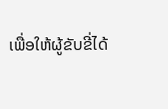ເພື່ອໃຫ້ຜູ້ຂັບຂີ່ໄດ້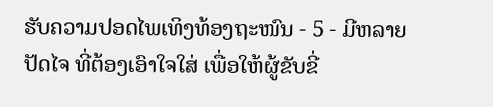ຮັບຄວາມປອດໄພເທິງທ້ອງຖະໜົນ - 5 - ມີຫລາຍປັດໄຈ ທີ່ຕ້ອງເອົາໃຈໃສ່ ເພື່ອໃຫ້ຜູ້ຂັບຂີ່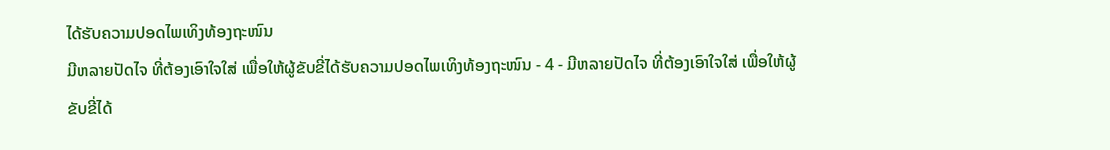ໄດ້ຮັບຄວາມປອດໄພເທິງທ້ອງຖະໜົນ
ມີຫລາຍປັດໄຈ ທີ່ຕ້ອງເອົາໃຈໃສ່ ເພື່ອໃຫ້ຜູ້ຂັບຂີ່ໄດ້ຮັບຄວາມປອດໄພເທິງທ້ອງຖະໜົນ - 4 - ມີຫລາຍປັດໄຈ ທີ່ຕ້ອງເອົາໃຈໃສ່ ເພື່ອໃຫ້ຜູ້ຂັບຂີ່ໄດ້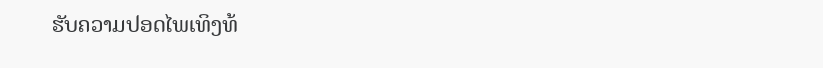ຮັບຄວາມປອດໄພເທິງທ້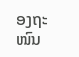ອງຖະໜົນ